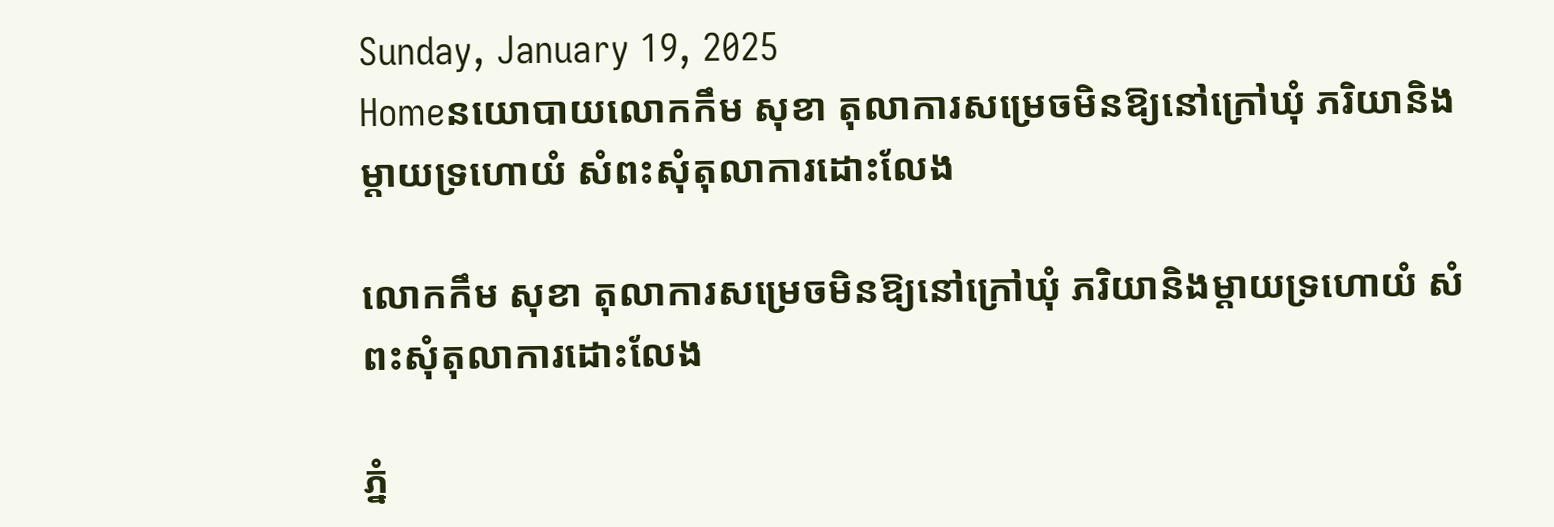Sunday, January 19, 2025
Homeនយោបាយលោកកឹម សុខា តុលាការសម្រេចមិនឱ្យនៅក្រៅឃុំ ភរិយានិងម្តាយទ្រហោយំ សំពះសុំតុលាការដោះលែង

លោកកឹម សុខា តុលាការសម្រេចមិនឱ្យនៅក្រៅឃុំ ភរិយានិងម្តាយទ្រហោយំ សំពះសុំតុលាការដោះលែង

ភ្នំ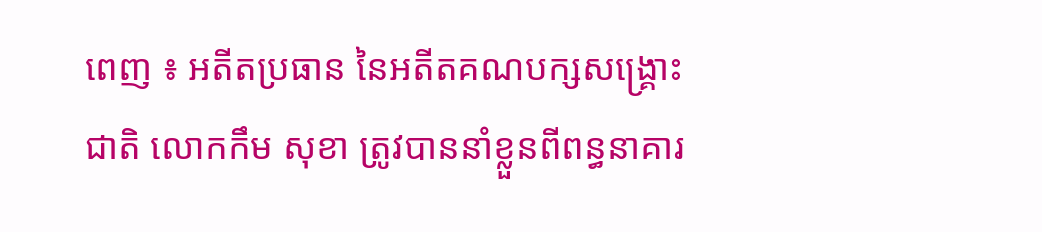ពេញ ៖ អតីតប្រធាន នៃអតីតគណបក្សសង្គ្រោះជាតិ លោកកឹម សុខា ត្រូវបាននាំខ្លួនពីពន្ធនាគារ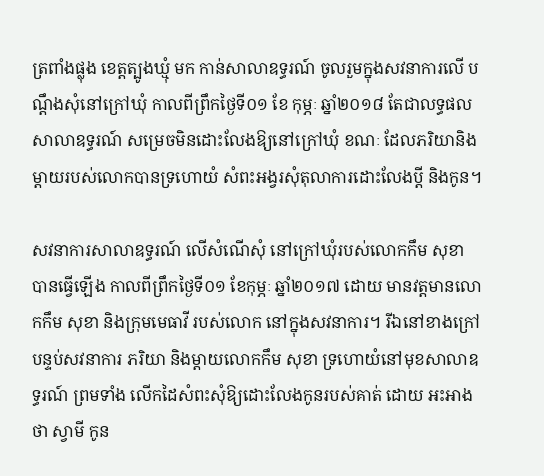ត្រពាំងផ្លុង ខេត្តត្បូងឃ្មុំ មក កាន់សាលាឧទ្ធរណ៍ ចូលរួមក្នុងសវនាការលើ បណ្តឹងសុំនៅក្រៅឃុំ កាលពីព្រឹកថ្ងៃទី០១ ខែ កុម្ភៈ ឆ្នាំ២០១៨ តែជាលទ្ធផល សាលាឧទ្ធរណ៍ សម្រេចមិនដោះលែងឱ្យនៅក្រៅឃុំ ខណៈ ដែលភរិយានិងម្តាយរបស់លោកបានទ្រហោយំ សំពះអង្វរសុំតុលាការដោះលែងប្តី និងកូន។

សវនាការសាលាឧទ្ធរណ៍ លើសំណើសុំ នៅក្រៅឃុំរបស់លោកកឹម សុខា បានធ្វើឡើង កាលពីព្រឹកថ្ងៃទី០១ ខែកុម្ភៈ ឆ្នាំ២០១៧ ដោយ មានវត្តមានលោកកឹម សុខា និងក្រុមមេធាវី របស់លោក នៅក្នុងសវនាការ។ រីឯនៅខាងក្រៅ បន្ទប់សវនាការ ភរិយា និងម្តាយលោកកឹម សុខា ទ្រហោយំនៅមុខសាលាឧទ្ធរណ៍ ព្រមទាំង លើកដៃសំពះសុំឱ្យដោះលែងកូនរបស់គាត់ ដោយ អះអាងថា ស្វាមី កូន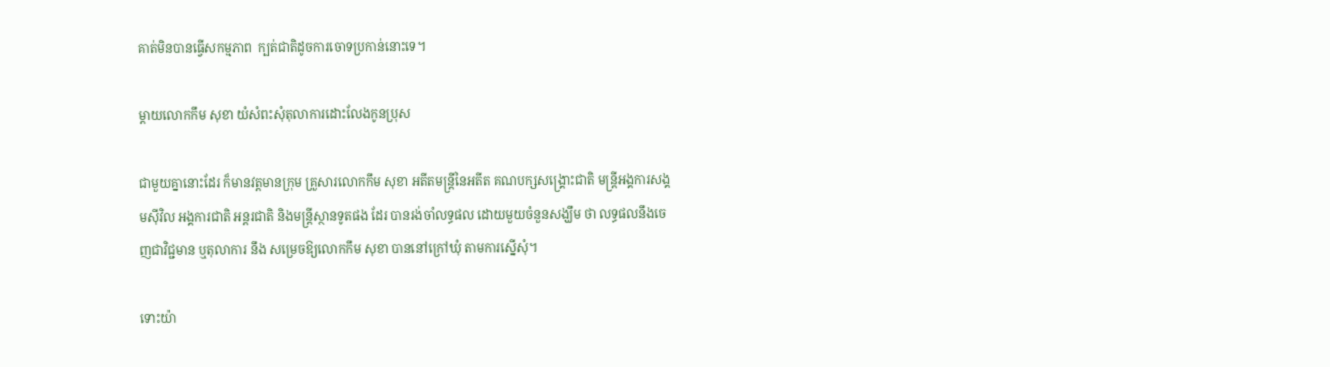គាត់មិនបានធ្វើសកម្មភាព  ក្បត់ជាតិដូចការចោទប្រកាន់នោះទេ។

ម្តាយលោកកឹម សុខា យំសំពះសុំតុលាការដោះលែងកូនប្រុស

ជាមួយគ្នានោះដែរ ក៏មានវត្តមានក្រុម គ្រួសារលោកកឹម សុខា អតីតមន្ត្រីនៃអតីត គណបក្សសង្គ្រោះជាតិ មន្ត្រីអង្គការសង្គមស៊ីវិល អង្គការជាតិ អន្តរជាតិ និងមន្ត្រីស្ថានទូតផង ដែរ បានរង់ចាំលទ្ធផល ដោយមួយចំនួនសង្ឃឹម ថា លទ្ធផលនឹងចេញជាវិជ្ជមាន ឬតុលាការ នឹង សម្រេចឱ្យលោកកឹម សុខា បាននៅក្រៅឃុំ តាមការស្នើសុំ។

ទោះយ៉ា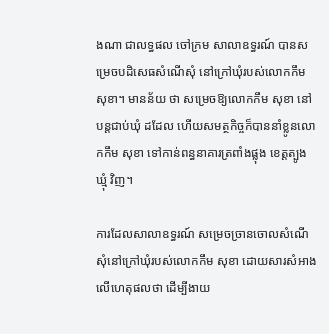ងណា ជាលទ្ធផល ចៅក្រម សាលាឧទ្ធរណ៍ បានសម្រេចបដិសេធសំណើសុំ នៅក្រៅឃុំរបស់លោកកឹម សុខា។ មានន័យ ថា សម្រេចឱ្យលោកកឹម សុខា នៅបន្តជាប់ឃុំ ដដែល ហើយសមត្ថកិច្ចក៏បាននាំខ្លូនលោកកឹម សុខា ទៅកាន់ពន្ធនាគារត្រពាំងផ្លុង ខេត្តត្បូងឃ្មុំ វិញ។

ការដែលសាលាឧទ្ធរណ៍ សម្រេចច្រានចោលសំណើសុំនៅក្រៅឃុំរបស់លោកកឹម សុខា ដោយសារសំអាងលើហេតុផលថា ដើម្បីងាយ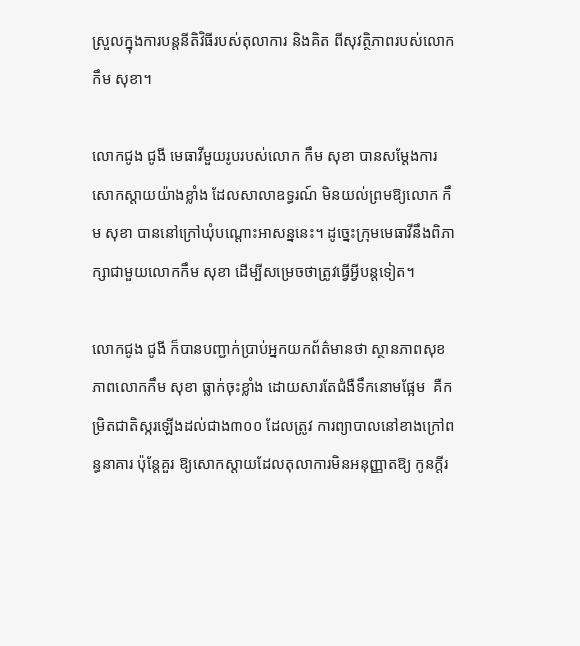ស្រួលក្នុងការបន្តនីតិវិធីរបស់តុលាការ និងគិត ពីសុវត្ថិភាពរបស់លោកកឹម សុខា។

លោកជូង ជូងី មេធាវីមួយរូបរបស់លោក កឹម សុខា បានសម្តែងការសោកស្តាយយ៉ាងខ្លាំង ដែលសាលាឧទ្ធរណ៍ មិនយល់ព្រមឱ្យលោក កឹម សុខា បាននៅក្រៅឃុំបណ្តោះអាសន្ននេះ។ ដូច្នេះក្រុមមេធាវីនឹងពិភាក្សាជាមួយលោកកឹម សុខា ដើម្បីសម្រេចថាត្រូវធ្វើអ្វីបន្តទៀត។

លោកជូង ជូងី ក៏បានបញ្ជាក់ប្រាប់អ្នកយកព័ត៌មានថា ស្ថានភាពសុខភាពលោកកឹម សុខា ធ្លាក់ចុះខ្លាំង ដោយសារតែជំងឺទឹកនោមផ្អែម  គឺកម្រិតជាតិស្ករឡើងដល់ជាង៣០០ ដែលត្រូវ ការព្យាបាលនៅខាងក្រៅពន្ធនាគារ ប៉ុន្តែគួរ ឱ្យសោកស្តាយដែលតុលាការមិនអនុញ្ញាតឱ្យ កូនក្តីរ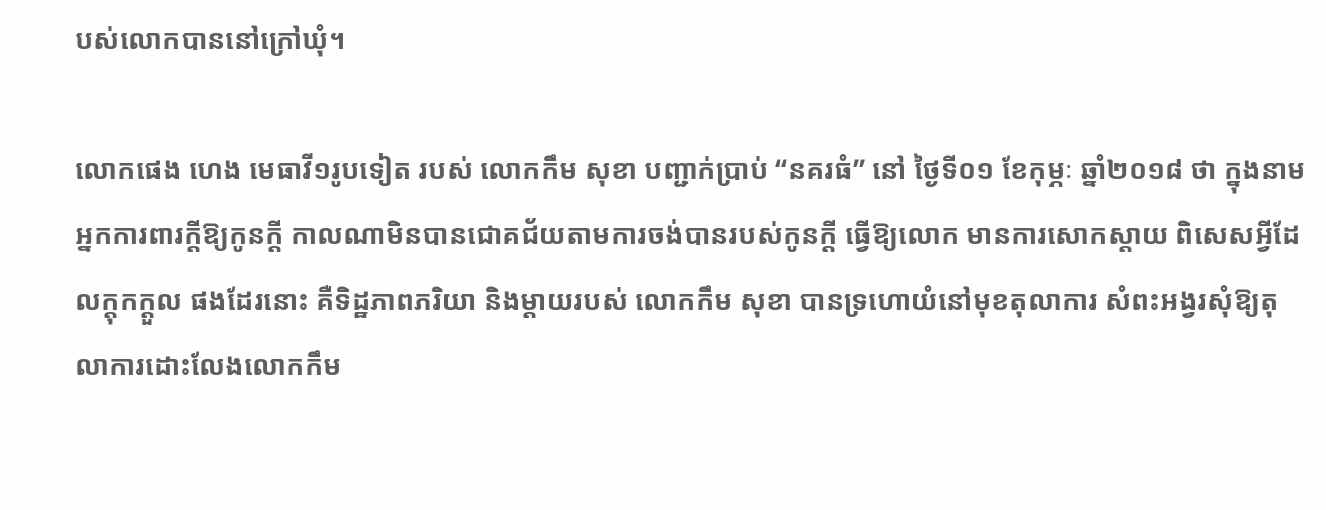បស់លោកបាននៅក្រៅឃុំ។

លោកផេង ហេង មេធាវី១រូបទៀត របស់ លោកកឹម សុខា បញ្ជាក់ប្រាប់ “នគរធំ” នៅ ថ្ងៃទី០១ ខែកុម្ភៈ ឆ្នាំ២០១៨ ថា ក្នុងនាម អ្នកការពារក្តីឱ្យកូនក្តី កាលណាមិនបានជោគជ័យតាមការចង់បានរបស់កូនក្តី ធ្វើឱ្យលោក មានការសោកស្តាយ ពិសេសអ្វីដែលក្តុកក្តួល ផងដែរនោះ គឺទិដ្ឋភាពភរិយា និងម្តាយរបស់ លោកកឹម សុខា បានទ្រហោយំនៅមុខតុលាការ សំពះអង្វរសុំឱ្យតុលាការដោះលែងលោកកឹម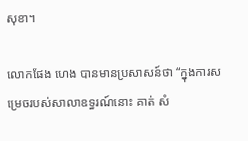សុខា។

លោកផែង ហេង បានមានប្រសាសន៍ថា “ក្នុងការសម្រេចរបស់សាលាឧទ្ធរណ៍នោះ គាត់ សំ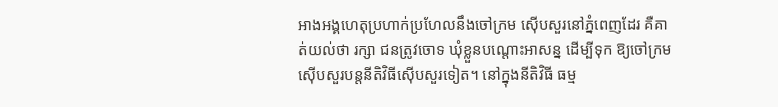អាងអង្គហេតុប្រហាក់ប្រហែលនឹងចៅក្រម ស៊ើបសួរនៅភ្នំពេញដែរ គឺគាត់យល់ថា រក្សា ជនត្រូវចោទ ឃុំខ្លួនបណ្តោះអាសន្ន ដើម្បីទុក ឱ្យចៅក្រមស៊ើបសួរបន្តនីតិវិធីស៊ើបសួរទៀត។ នៅក្នុងនីតិវិធី ធម្ម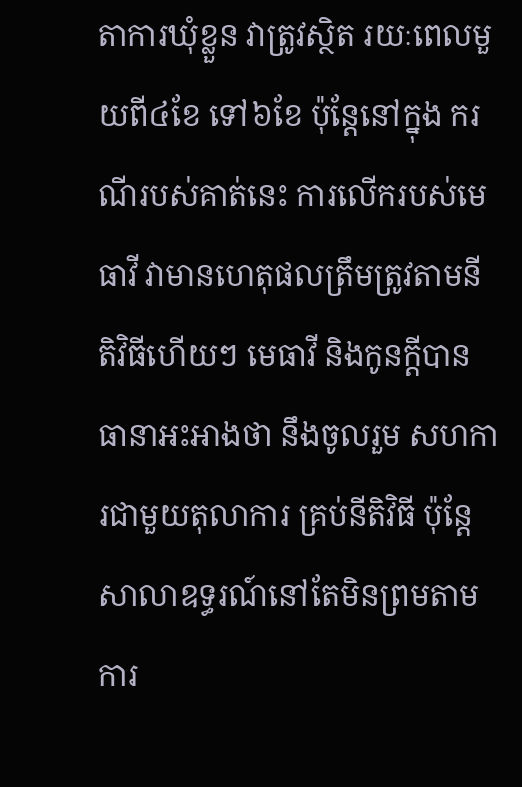តាការឃុំខ្លួន វាត្រូវស្ថិត រយៈពេលមួយពី៤ខែ ទៅ៦ខែ ប៉ុន្តែនៅក្នុង ករណីរបស់គាត់នេះ ការលើករបស់មេធាវី វាមានហេតុផលត្រឹមត្រូវតាមនីតិវិធីហើយៗ មេធាវី និងកូនក្តីបានធានាអះអាងថា នឹងចូលរួម សហការជាមួយតុលាការ គ្រប់នីតិវិធី ប៉ុន្តែសាលាឧទ្ធរណ៍នៅតែមិនព្រមតាមការ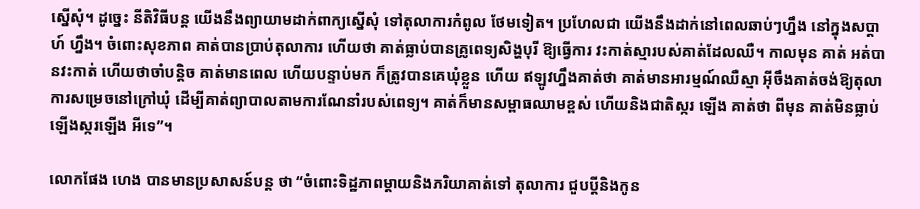ស្នើសុំ។ ដូច្នេះ នីតិវិធីបន្ត យើងនឹងព្យាយាមដាក់ពាក្យស្នើសុំ ទៅតុលាការកំពូល ថែមទៀត។ ប្រហែលជា យើងនឹងដាក់នៅពេលឆាប់ៗហ្នឹង នៅក្នុងសប្តាហ៍ ហ្នឹង។ ចំពោះសុខភាព គាត់បានប្រាប់តុលាការ ហើយថា គាត់ធ្លាប់បានគ្រូពេទ្យសិង្ហបុរី ឱ្យធ្វើការ វះកាត់ស្មារបស់គាត់ដែលឈឺ។ កាលមុន គាត់ អត់បានវះកាត់ ហើយថាចាំបន្តិច គាត់មានពេល ហើយបន្ទាប់មក ក៏ត្រូវបានគេឃុំខ្លួន ហើយ ឥឡូវហ្នឹងគាត់ថា គាត់មានអារម្មណ៍ឈឺស្មា អ៊ីចឹងគាត់ចង់ឱ្យតុលាការសម្រេចនៅក្រៅឃុំ ដើម្បីគាត់ព្យាបាលតាមការណែនាំរបស់ពេទ្យ។ គាត់ក៏មានសម្ពាធឈាមខ្ពស់ ហើយនិងជាតិស្ករ ឡើង គាត់ថា ពីមុន គាត់មិនធ្លាប់ឡើងស្ករឡើង អីទេ”។

លោកផែង ហេង បានមានប្រសាសន៍បន្ត ថា “ចំពោះទិដ្ឋភាពម្តាយនិងភរិយាគាត់ទៅ តុលាការ ជួបប្តីនិងកូន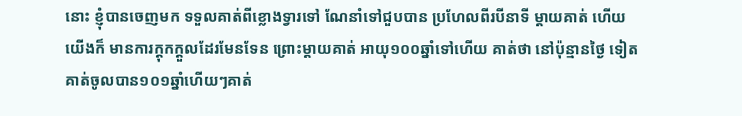នោះ ខ្ញុំបានចេញមក ទទួលគាត់ពីខ្លោងទ្វារទៅ ណែនាំទៅជួបបាន ប្រហែលពីរបីនាទី ម្តាយគាត់ ហើយយើងក៏ មានការក្តុកក្តួលដែរមែនទែន ព្រោះម្តាយគាត់ អាយុ១០០ឆ្នាំទៅហើយ គាត់ថា នៅប៉ុន្មានថ្ងៃ ទៀត គាត់ចូលបាន១០១ឆ្នាំហើយៗគាត់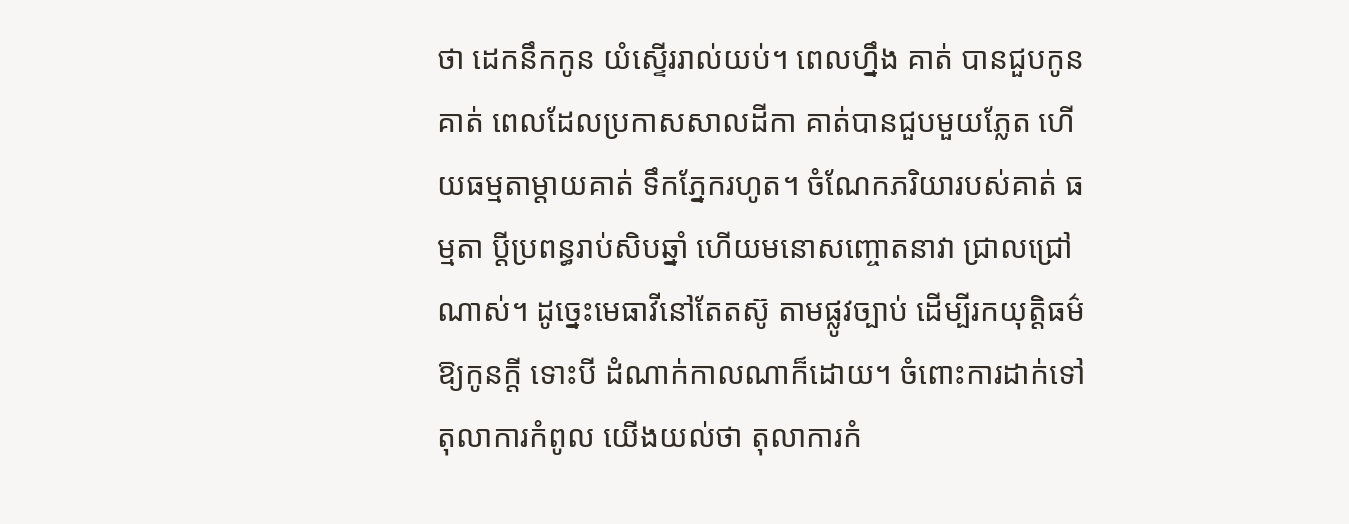ថា ដេកនឹកកូន យំស្ទើររាល់យប់។ ពេលហ្នឹង គាត់ បានជួបកូនគាត់ ពេលដែលប្រកាសសាលដីកា គាត់បានជួបមួយភ្លែត ហើយធម្មតាម្តាយគាត់ ទឹកភ្នែករហូត។ ចំណែកភរិយារបស់គាត់ ធម្មតា ប្តីប្រពន្ធរាប់សិបឆ្នាំ ហើយមនោសញ្ចោតនាវា ជ្រាលជ្រៅណាស់។ ដូច្នេះមេធាវីនៅតែតស៊ូ តាមផ្លូវច្បាប់ ដើម្បីរកយុត្តិធម៌ឱ្យកូនក្តី ទោះបី ដំណាក់កាលណាក៏ដោយ។ ចំពោះការដាក់ទៅ តុលាការកំពូល យើងយល់ថា តុលាការកំ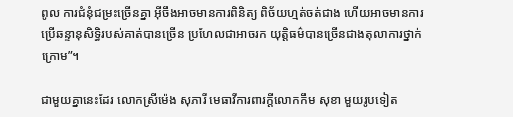ពូល ការជំនុំជម្រះច្រើនគ្នា អ៊ីចឹងអាចមានការពិនិត្យ ពិច័យហ្មត់ចត់ជាង ហើយអាចមានការប្រើឆន្ទានុសិទ្ធិរបស់គាត់បានច្រើន ប្រហែលជាអាចរក យុត្តិធម៌បានច្រើនជាងតុលាការថ្នាក់ក្រោម”។

ជាមួយគ្នានេះដែរ លោកស្រីម៉េង សុភារី មេធាវីការពារក្តីលោកកឹម សុខា មួយរូបទៀត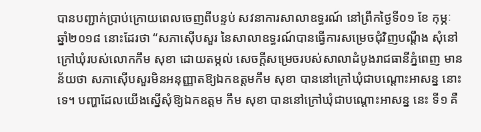បានបញ្ជាក់ប្រាប់ក្រោយពេលចេញពីបន្ទប់ សវនាការសាលាឧទ្ធរណ៍ នៅព្រឹកថ្ងៃទី០១ ខែ កុម្ភៈ ឆ្នាំ២០១៨ នោះដែរថា “សភាស៊ើបសួរ នៃសាលាឧទ្ធរណ៍បានធ្វើការសម្រេចជុំវិញបណ្តឹង សុំនៅក្រៅឃុំរបស់លោកកឹម សុខា ដោយតម្កល់ សេចក្តីសម្រេចរបស់សាលាដំបូងរាជធានីភ្នំពេញ មានន័យថា សភាស៊ើបសួរមិនអនុញ្ញាតឱ្យឯកឧត្តមកឹម សុខា បាននៅក្រៅឃុំជាបណ្តោះអាសន្ន នោះទេ។ បញ្ហាដែលយើងស្នើសុំឱ្យឯកឧត្តម កឹម សុខា បាននៅក្រៅឃុំជាបណ្តោះអាសន្ន នេះ ទី១ គឺ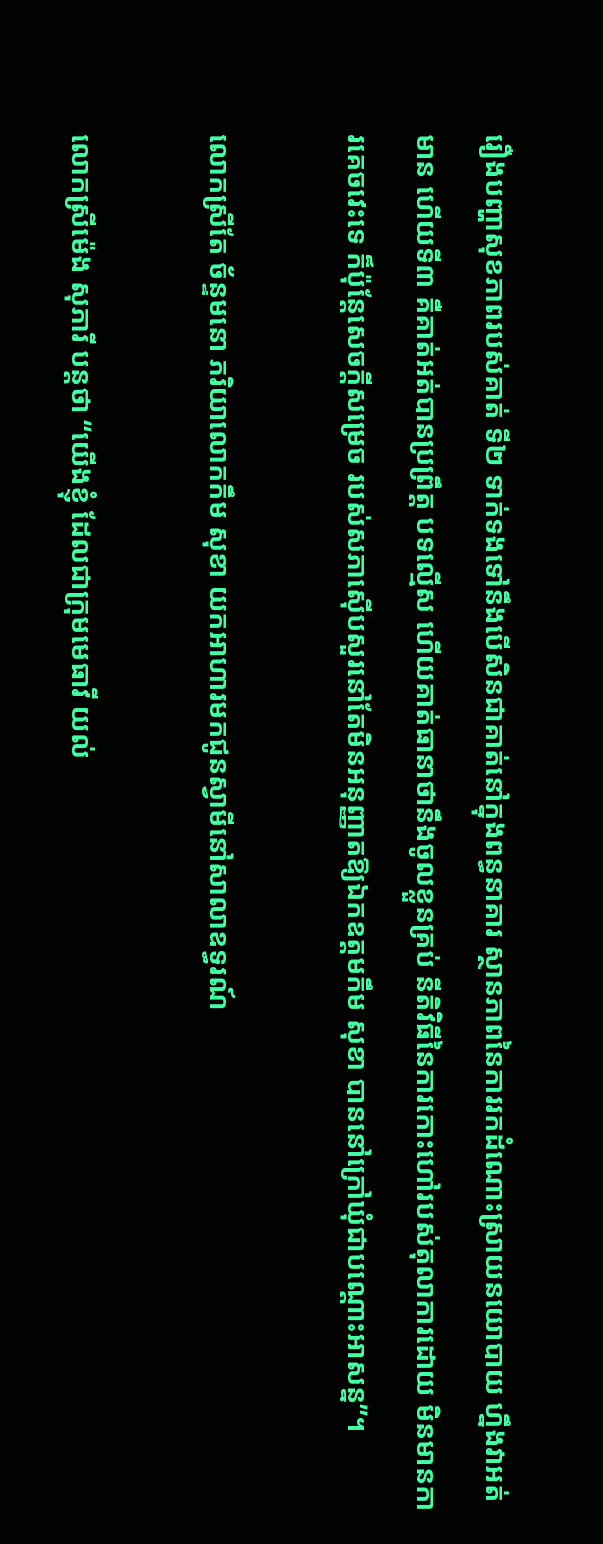រឿងបញ្ហាសុខភាពរបស់គាត់ ទី២ ទាក់ទងទៅនឹងបើសិនជាគាត់នៅក្នុងពន្ធនាគារ ស្ថានភាពនៃការរកដំណោះស្រាយនយោបាយ ហ្នឹងវាអត់មាន ហើយទី៣ គឺគាត់អត់បានប្រព្រឹត្ត បទល្មើស ហើយគាត់ធានាថានឹងចូលខ្លួនគ្រប់ នីតិវិធីនៃការកោះហៅរបស់តុលាការដោយ មិនមានការគេចវេះទេ ក៏ប៉ុន្តែសេចក្តីសម្រេច របស់សភាស៊ើបសួរនៅតែមិនអនុញ្ញាតឱ្យឯកឧត្តមកឹម សុខា បាននៅក្រៅឃុំជាបណ្តោះអាសន្ន”។

លោកស្រីតែ ច័ន្ទមនោ ភរិយាលោកកឹម សុខា យកអាហារមកជូនស្វាមីនៅសាលាឧទ្ធរណ៍

លោកស្រីម៉េង សុភារី បន្តថា “យើងខ្ញុំ ដែលជាក្រុមមេធាវី យល់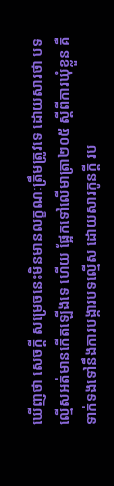ឃើញថា សេចក្តី សម្រេចនេះមិនមានលក្ខណៈត្រឹមត្រូវទេ ដោយសារថា បទល្មើសអត់មានកើតឡើងទេ ហើយ ផ្អែកទៅលើមាត្រា២០៥ ស្តីពីការឃុំខ្លួន គឺទាក់ទងទៅនឹងការបង្ការបទល្មើស ដោយសារកូនក្តី រប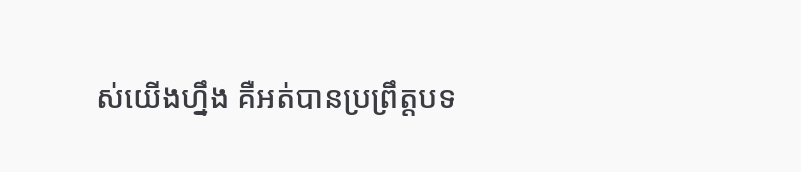ស់យើងហ្នឹង គឺអត់បានប្រព្រឹត្តបទ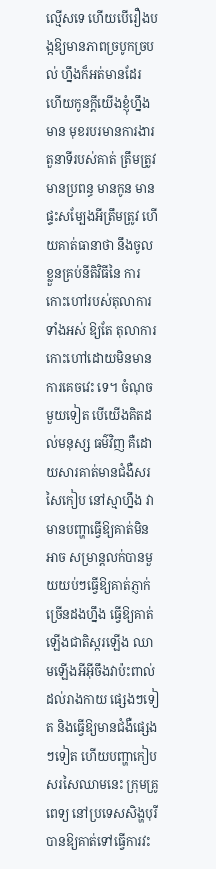ល្មើសទេ ហើយបើរឿងបង្កឱ្យមានភាពច្របូកច្របល់ ហ្នឹងក៏អត់មានដែរ ហើយកូនក្តីយើងខ្ញុំហ្នឹង មាន មុខរបរមានការងារ តួនាទីរបស់គាត់ ត្រឹមត្រូវ មានប្រពន្ធ មានកូន មានផ្ទះសម្បែងអីត្រឹមត្រូវ ហើយគាត់ធានាថា នឹងចូលខ្លួនគ្រប់នីតិវិធីនៃ ការកោះហៅរបស់តុលាការទាំងអស់ ឱ្យតែ តុលាការកោះហៅដោយមិនមានការគេចវេះ ទេ។ ចំណុចមួយទៀត បើយើងគិតដល់មនុស្ស ធម៌វិញ គឺដោយសារគាត់មានជំងឺសរសៃកៀប នៅស្មាហ្នឹង វាមានបញ្ហាធ្វើឱ្យគាត់មិនអាច សម្រាន្តលក់បានមួយយប់ៗធ្វើឱ្យគាត់ភ្ញាក់ ច្រើនដងហ្នឹង ធ្វើឱ្យគាត់ឡើងជាតិស្ករឡើង ឈាមឡើងអីអ៊ីចឹងវាប៉ះពាល់ដល់រាងកាយ ផ្សេងៗទៀត និងធ្វើឱ្យមានជំងឺផ្សេងៗទៀត ហើយបញ្ហាកៀបសរសៃឈាមនេះ ក្រុមគ្រូពេទ្យ នៅប្រទេសសិង្ហបុរី បានឱ្យគាត់ទៅធ្វើការវះ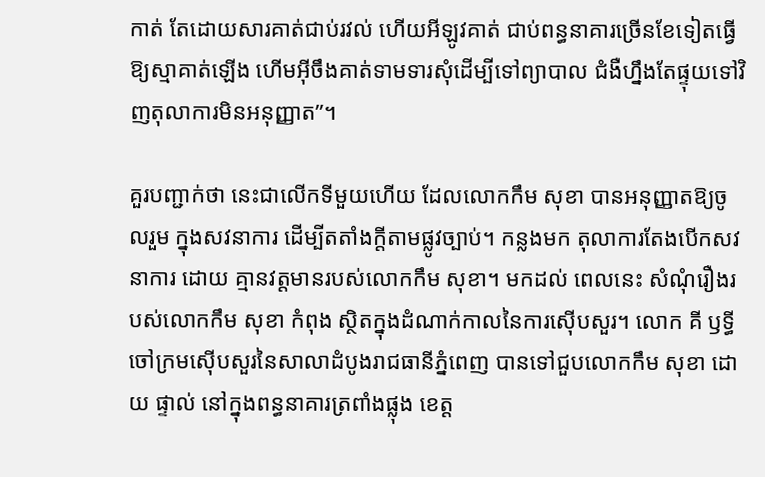កាត់ តែដោយសារគាត់ជាប់រវល់ ហើយអីឡូវគាត់ ជាប់ពន្ធនាគារច្រើនខែទៀតធ្វើឱ្យស្មាគាត់ឡើង ហើមអ៊ីចឹងគាត់ទាមទារសុំដើម្បីទៅព្យាបាល ជំងឺហ្នឹងតែផ្ទុយទៅវិញតុលាការមិនអនុញ្ញាត”។

គួរបញ្ជាក់ថា នេះជាលើកទីមួយហើយ ដែលលោកកឹម សុខា បានអនុញ្ញាតឱ្យចូលរួម ក្នុងសវនាការ ដើម្បីតតាំងក្តីតាមផ្លូវច្បាប់។ កន្លងមក តុលាការតែងបើកសវនាការ ដោយ គ្មានវត្តមានរបស់លោកកឹម សុខា។ មកដល់ ពេលនេះ សំណុំរឿងរបស់លោកកឹម សុខា កំពុង ស្ថិតក្នុងដំណាក់កាលនៃការស៊ើបសួរ។ លោក គី ឫទ្ធី ចៅក្រមស៊ើបសួរនៃសាលាដំបូងរាជធានីភ្នំពេញ បានទៅជួបលោកកឹម សុខា ដោយ ផ្ទាល់ នៅក្នុងពន្ធនាគារត្រពាំងផ្លុង ខេត្ត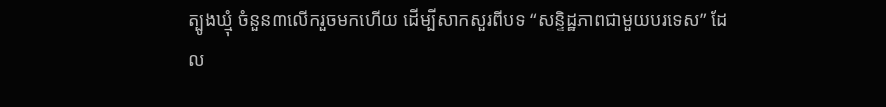ត្បូងឃ្មុំ ចំនួន៣លើករួចមកហើយ ដើម្បីសាកសួរពីបទ “សន្ទិដ្ឋភាពជាមួយបរទេស” ដែល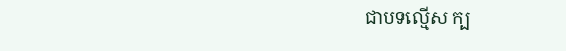ជាបទល្មើស ក្ប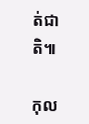ត់ជាតិ៕

កុល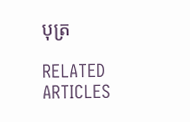បុត្រ

RELATED ARTICLES